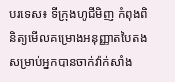បរទេស៖ ទីក្រុងហូជីមិញ កំពុងពិនិត្យមើលគម្រោងអនុញ្ញាតបៃតង សម្រាប់អ្នកបានចាក់វ៉ាក់សាំង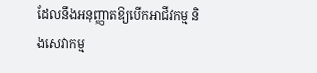ដែលនឹងអនុញ្ញាតឱ្យបើកអាជីវកម្ម និងសេវាកម្ម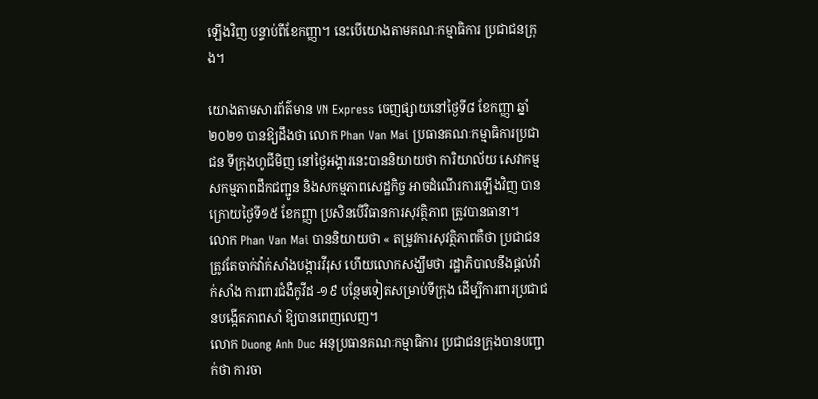ឡើងវិញ បន្ទាប់ពីខែកញ្ញា។ នេះបើយោងតាមគណៈកម្មាធិការ ប្រជាជនក្រុង។

យោងតាមសារព័ត៌មាន VN Express ចេញផ្សាយនៅថ្ងៃទី៨ ខែកញ្ញា ឆ្នាំ២០២១ បានឱ្យដឹងថា លោក Phan Van Mai ប្រធានគណៈកម្មាធិការប្រជាជន ទីក្រុងហូជីមិញ នៅថ្ងៃអង្គារនេះបាននិយាយថា ការិយាល័យ សេវាកម្ម សកម្មភាពដឹកជញ្ជូន និងសកម្មភាពសេដ្ឋកិច្ច អាចដំណើរការឡើងវិញ បានក្រោយថ្ងៃទី១៥ ខែកញ្ញា ប្រសិនបើវិធានការសុវត្ថិភាព ត្រូវបានធានា។
លោក Phan Van Mai បាននិយាយថា « តម្រូវការសុវត្ថិភាពគឺថា ប្រជាជន ត្រូវតែចាក់វ៉ាក់សាំងបង្ការវីរុស ហើយលោកសង្ឃឹមថា រដ្ឋាភិបាលនឹងផ្តល់វ៉ាក់សាំង ការពារជំងឺកូវីដ -១៩ បន្ថែមទៀតសម្រាប់ទីក្រុង ដើម្បីការពារប្រជាជនបង្កើតភាពសាំ ឱ្យបានពេញលេញ។
លោក Duong Anh Duc អនុប្រធានគណៈកម្មាធិការ ប្រជាជនក្រុងបានបញ្ជាក់ថា ការចា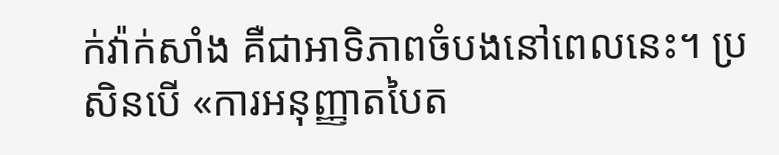ក់វ៉ាក់សាំង គឺជាអាទិភាពចំបងនៅពេលនេះ។ ប្រសិនបើ «ការអនុញ្ញាតបៃត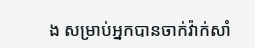ង សម្រាប់អ្នកបានចាក់វ៉ាក់សាំ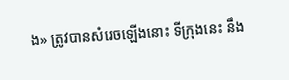ង» ត្រូវបានសំរេចឡើងនោះ ទីក្រុងនេះ នឹង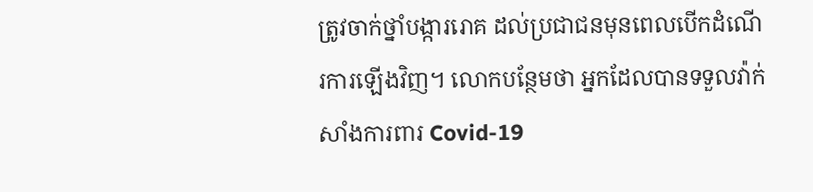ត្រូវចាក់ថ្នាំបង្ការរោគ ដល់ប្រជាជនមុនពេលបើកដំណើរការឡើងវិញ។ លោកបន្ថែមថា អ្នកដែលបានទទួលវ៉ាក់សាំងការពារ Covid-19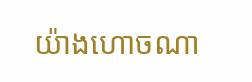យ៉ាងហោចណា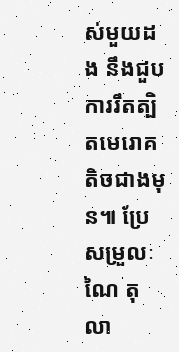ស់មួយដង នឹងជួបការរឹតត្បិតមេរោគតិចជាងមុន៕ ប្រែសម្រួលៈ ណៃ តុលា